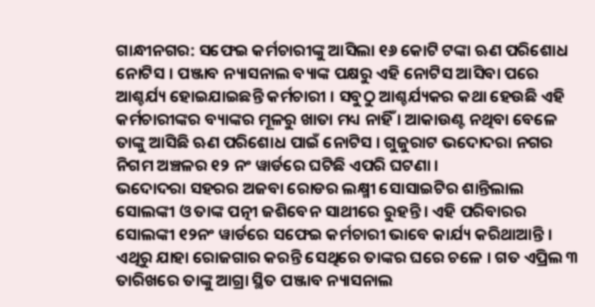ଗାନ୍ଧୀନଗର: ସଫେଇ କର୍ମଚାରୀଙ୍କୁ ଆସିଲା ୧୬ କୋଟି ଟଙ୍କା ଋଣ ପରିଶୋଧ ନୋଟିସ । ପଞ୍ଜାବ ନ୍ୟାସନାଲ ବ୍ୟାଙ୍କ ପକ୍ଷରୁ ଏହି ନୋଟିସ ଆସିବା ପରେ ଆଶ୍ଚର୍ଯ୍ୟ ହୋଇଯାଇଛନ୍ତି କର୍ମଚାରୀ । ସବୁଠୁ ଆଶ୍ଚର୍ଯ୍ୟକର କଥା ହେଉଛି ଏହି କର୍ମଚାରୀଙ୍କର ବ୍ୟାଙ୍କର ମୂଳରୁ ଖାତା ମଧ୍ୟ ନାହିଁ । ଆକାଉଣ୍ଟ ନଥିବା ବେଳେ ତାଙ୍କୁ ଆସିଛି ଋଣ ପରିଶୋଧ ପାଇଁ ନୋଟିସ । ଗୁଜୁରାଟ ଭଦୋଦରା ନଗର ନିଗମ ଅଞ୍ଚଳର ୧୨ ନଂ ୱାର୍ଡରେ ଘଟିଛି ଏପରି ଘଟଣା ।
ଭଦୋଦରା ସହରର ଅଜବା ରୋଡର ଲକ୍ଷ୍ମୀ ସୋସାଇଟିର ଶାନ୍ତିଲାଲ ସୋଲଙ୍କୀ ଓ ତାଙ୍କ ପତ୍ନୀ ଜଶିବେନ ସାଥୀରେ ରୁହନ୍ତି । ଏହି ପରିବାରର ସୋଲଙ୍କୀ ୧୨ନଂ ୱାର୍ଡରେ ସଫେଇ କର୍ମଚାରୀ ଭାବେ କାର୍ଯ୍ୟ କରିଥାଆନ୍ତି । ଏଥିରୁ ଯାହା ରୋଜଗାର କରନ୍ତି ସେଥିରେ ତାଙ୍କର ଘରେ ଚଳେ । ଗତ ଏପ୍ରିଲ ୩ ତାରିଖରେ ତାଙ୍କୁ ଆଗ୍ରା ସ୍ଥିତ ପଞ୍ଜାବ ନ୍ୟାସନାଲ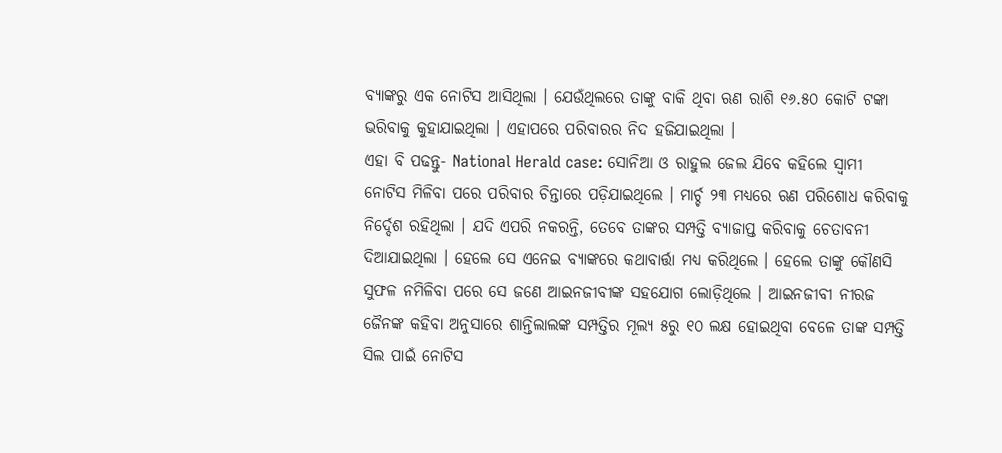ବ୍ୟାଙ୍କରୁ ଏକ ନୋଟିସ ଆସିଥିଲା । ଯେଉଁଥିଲରେ ତାଙ୍କୁ ବାକି ଥିବା ଋଣ ରାଶି ୧୬.୫୦ କୋଟି ଟଙ୍କା ଭରିବାକୁ କୁହାଯାଇଥିଲା । ଏହାପରେ ପରିବାରର ନିଦ ହଜିଯାଇଥିଲା ।
ଏହା ବି ପଢନ୍ତୁ- National Herald case: ସୋନିଆ ଓ ରାହୁଲ ଜେଲ ଯିବେ କହିଲେ ସ୍ବାମୀ
ନୋଟିସ ମିଳିବା ପରେ ପରିବାର ଚିନ୍ତାରେ ପଡ଼ିଯାଇଥିଲେ । ମାର୍ଚ୍ଚ ୨୩ ମଧ୍ୟରେ ଋଣ ପରିଶୋଧ କରିବାକୁ ନିର୍ଦ୍ଦେଶ ରହିଥିଲା । ଯଦି ଏପରି ନକରନ୍ତି, ତେବେ ତାଙ୍କର ସମ୍ପତ୍ତି ବ୍ୟାଜାପ୍ତ କରିବାକୁ ଚେତାବନୀ ଦିଆଯାଇଥିଲା । ହେଲେ ସେ ଏନେଇ ବ୍ୟାଙ୍କରେ କଥାବାର୍ତ୍ତା ମଧ୍ୟ କରିଥିଲେ । ହେଲେ ତାଙ୍କୁ କୌଣସି ସୁଫଳ ନମିଳିବା ପରେ ସେ ଜଣେ ଆଇନଜୀବୀଙ୍କ ସହଯୋଗ ଲୋଡ଼ିଥିଲେ । ଆଇନଜୀବୀ ନୀରଜ ଜୈନଙ୍କ କହିବା ଅନୁସାରେ ଶାନ୍ତିଲାଲଙ୍କ ସମ୍ପତ୍ତିର ମୂଲ୍ୟ ୫ରୁ ୧୦ ଲକ୍ଷ ହୋଇଥିବା ବେଳେ ତାଙ୍କ ସମ୍ପତ୍ତି ସିଲ ପାଇଁ ନୋଟିସ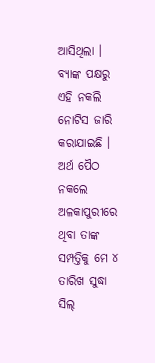ଆସିଥିଲା ।
ବ୍ୟାଙ୍କ ପକ୍ଷରୁ ଏହି ନକଲି ନୋଟିସ ଜାରି କରାଯାଇଛି । ଅର୍ଥ ପୈଠ ନକଲେ ଅଳକାପୁରୀରେ ଥିବା ତାଙ୍କ ସମ୍ପତ୍ତିକୁ ମେ ୪ ତାରିଖ ସୁଦ୍ଧା ସିଲ୍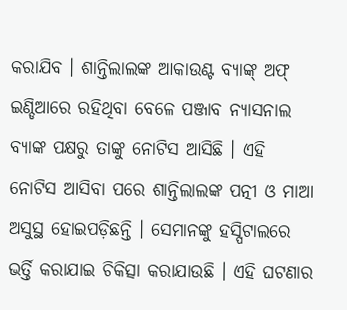କରାଯିବ । ଶାନ୍ତିଲାଲଙ୍କ ଆକାଉଣ୍ଟ ବ୍ୟାଙ୍କ୍ ଅଫ୍ ଇଣ୍ଡିଆରେ ରହିଥିବା ବେଳେ ପଞ୍ଜାବ ନ୍ୟାସନାଲ ବ୍ୟାଙ୍କ ପକ୍ଷରୁ ତାଙ୍କୁ ନୋଟିସ ଆସିଛି । ଏହି ନୋଟିସ ଆସିବା ପରେ ଶାନ୍ତିଲାଲଙ୍କ ପତ୍ନୀ ଓ ମାଆ ଅସୁସ୍ଥ ହୋଇପଡ଼ିଛନ୍ତି । ସେମାନଙ୍କୁ ହସ୍ପିଟାଲରେ ଭର୍ତ୍ତି କରାଯାଇ ଚିକିତ୍ସା କରାଯାଉଛି । ଏହି ଘଟଣାର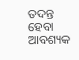ତଦନ୍ତ ହେବା ଆବଶ୍ୟକ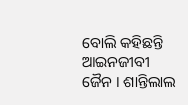ବୋଲି କହିଛନ୍ତି ଆଇନଜୀବୀ ଜୈନ । ଶାନ୍ତିଲାଲ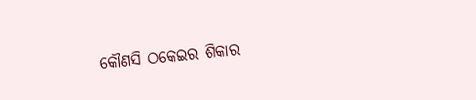କୌଣସି ଠକେଇର ଶିକାର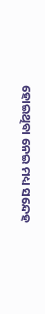ହୋଇଥିବା ନେଇ ମଧ୍ୟ ସନ୍ଦେହ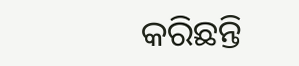କରିଛନ୍ତି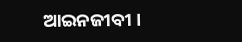ଆଇନଜୀବୀ ।